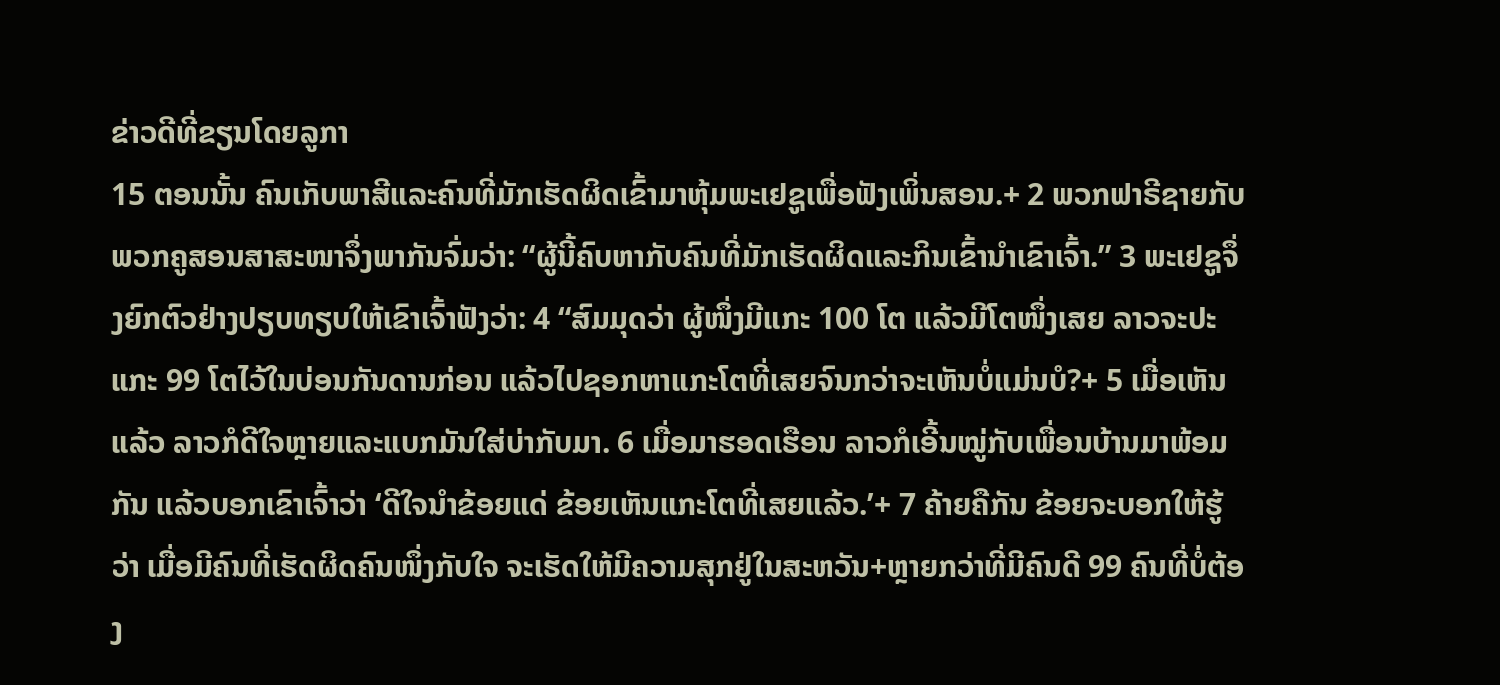ຂ່າວດີທີ່ຂຽນໂດຍລູກາ
15 ຕອນນັ້ນ ຄົນເກັບພາສີແລະຄົນທີ່ມັກເຮັດຜິດເຂົ້າມາຫຸ້ມພະເຢຊູເພື່ອຟັງເພິ່ນສອນ.+ 2 ພວກຟາຣີຊາຍກັບພວກຄູສອນສາສະໜາຈຶ່ງພາກັນຈົ່ມວ່າ: “ຜູ້ນີ້ຄົບຫາກັບຄົນທີ່ມັກເຮັດຜິດແລະກິນເຂົ້ານຳເຂົາເຈົ້າ.” 3 ພະເຢຊູຈຶ່ງຍົກຕົວຢ່າງປຽບທຽບໃຫ້ເຂົາເຈົ້າຟັງວ່າ: 4 “ສົມມຸດວ່າ ຜູ້ໜຶ່ງມີແກະ 100 ໂຕ ແລ້ວມີໂຕໜຶ່ງເສຍ ລາວຈະປະແກະ 99 ໂຕໄວ້ໃນບ່ອນກັນດານກ່ອນ ແລ້ວໄປຊອກຫາແກະໂຕທີ່ເສຍຈົນກວ່າຈະເຫັນບໍ່ແມ່ນບໍ?+ 5 ເມື່ອເຫັນແລ້ວ ລາວກໍດີໃຈຫຼາຍແລະແບກມັນໃສ່ບ່າກັບມາ. 6 ເມື່ອມາຮອດເຮືອນ ລາວກໍເອີ້ນໝູ່ກັບເພື່ອນບ້ານມາພ້ອມກັນ ແລ້ວບອກເຂົາເຈົ້າວ່າ ‘ດີໃຈນຳຂ້ອຍແດ່ ຂ້ອຍເຫັນແກະໂຕທີ່ເສຍແລ້ວ.’+ 7 ຄ້າຍຄືກັນ ຂ້ອຍຈະບອກໃຫ້ຮູ້ວ່າ ເມື່ອມີຄົນທີ່ເຮັດຜິດຄົນໜຶ່ງກັບໃຈ ຈະເຮັດໃຫ້ມີຄວາມສຸກຢູ່ໃນສະຫວັນ+ຫຼາຍກວ່າທີ່ມີຄົນດີ 99 ຄົນທີ່ບໍ່ຕ້ອງ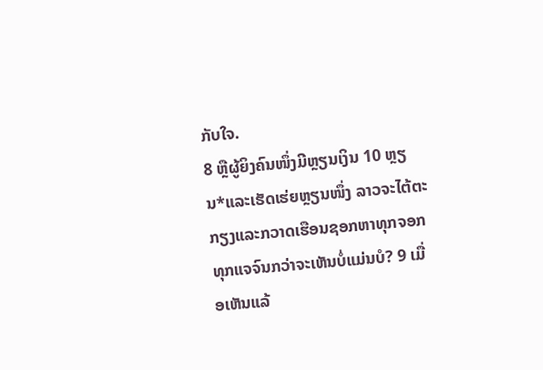ກັບໃຈ.
8 ຫຼືຜູ້ຍິງຄົນໜຶ່ງມີຫຼຽນເງິນ 10 ຫຼຽນ*ແລະເຮັດເຮ່ຍຫຼຽນໜຶ່ງ ລາວຈະໄຕ້ຕະກຽງແລະກວາດເຮືອນຊອກຫາທຸກຈອກທຸກແຈຈົນກວ່າຈະເຫັນບໍ່ແມ່ນບໍ? 9 ເມື່ອເຫັນແລ້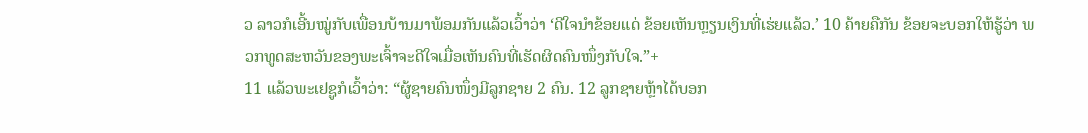ວ ລາວກໍເອີ້ນໝູ່ກັບເພື່ອນບ້ານມາພ້ອມກັນແລ້ວເວົ້າວ່າ ‘ດີໃຈນຳຂ້ອຍແດ່ ຂ້ອຍເຫັນຫຼຽນເງິນທີ່ເຮ່ຍແລ້ວ.’ 10 ຄ້າຍຄືກັນ ຂ້ອຍຈະບອກໃຫ້ຮູ້ວ່າ ພວກທູດສະຫວັນຂອງພະເຈົ້າຈະດີໃຈເມື່ອເຫັນຄົນທີ່ເຮັດຜິດຄົນໜຶ່ງກັບໃຈ.”+
11 ແລ້ວພະເຢຊູກໍເວົ້າວ່າ: “ຜູ້ຊາຍຄົນໜຶ່ງມີລູກຊາຍ 2 ຄົນ. 12 ລູກຊາຍຫຼ້າໄດ້ບອກ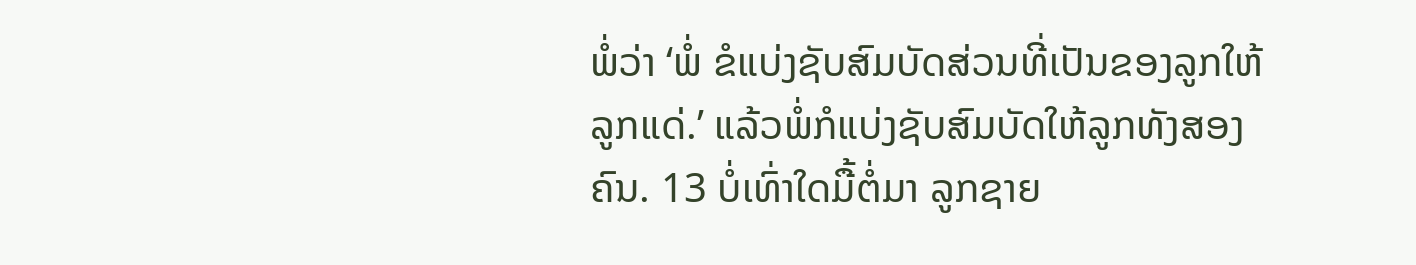ພໍ່ວ່າ ‘ພໍ່ ຂໍແບ່ງຊັບສົມບັດສ່ວນທີ່ເປັນຂອງລູກໃຫ້ລູກແດ່.’ ແລ້ວພໍ່ກໍແບ່ງຊັບສົມບັດໃຫ້ລູກທັງສອງຄົນ. 13 ບໍ່ເທົ່າໃດມື້ຕໍ່ມາ ລູກຊາຍ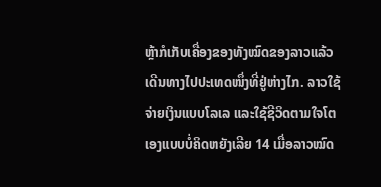ຫຼ້າກໍເກັບເຄື່ອງຂອງທັງໝົດຂອງລາວແລ້ວເດີນທາງໄປປະເທດໜຶ່ງທີ່ຢູ່ຫ່າງໄກ. ລາວໃຊ້ຈ່າຍເງິນແບບໂລເລ ແລະໃຊ້ຊີວິດຕາມໃຈໂຕເອງແບບບໍ່ຄິດຫຍັງເລີຍ 14 ເມື່ອລາວໝົດ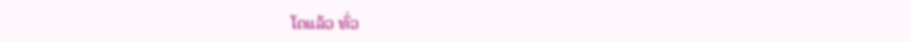ໂຕແລ້ວ ທົ່ວ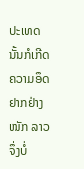ປະເທດນັ້ນກໍເກີດຄວາມອຶດຢາກຢ່າງໜັກ ລາວຈຶ່ງບໍ່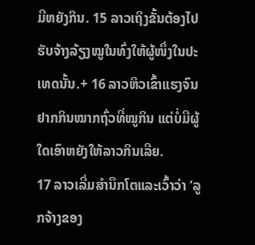ມີຫຍັງກິນ. 15 ລາວເຖິງຂັ້ນຕ້ອງໄປຮັບຈ້າງລ້ຽງໝູໃນທົ່ງໃຫ້ຜູ້ໜຶ່ງໃນປະເທດນັ້ນ.+ 16 ລາວຫິວເຂົ້າແຮງຈົນຢາກກິນໝາກຖົ່ວທີ່ໝູກິນ ແຕ່ບໍ່ມີຜູ້ໃດເອົາຫຍັງໃຫ້ລາວກິນເລີຍ.
17 ລາວເລີ່ມສຳນຶກໂຕແລະເວົ້າວ່າ ‘ລູກຈ້າງຂອງ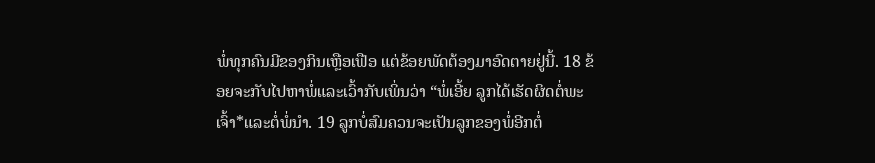ພໍ່ທຸກຄົນມີຂອງກິນເຫຼືອເຟືອ ແຕ່ຂ້ອຍພັດຕ້ອງມາອົດຕາຍຢູ່ນີ້. 18 ຂ້ອຍຈະກັບໄປຫາພໍ່ແລະເວົ້າກັບເພິ່ນວ່າ “ພໍ່ເອີ້ຍ ລູກໄດ້ເຮັດຜິດຕໍ່ພະເຈົ້າ*ແລະຕໍ່ພໍ່ນຳ. 19 ລູກບໍ່ສົມຄວນຈະເປັນລູກຂອງພໍ່ອີກຕໍ່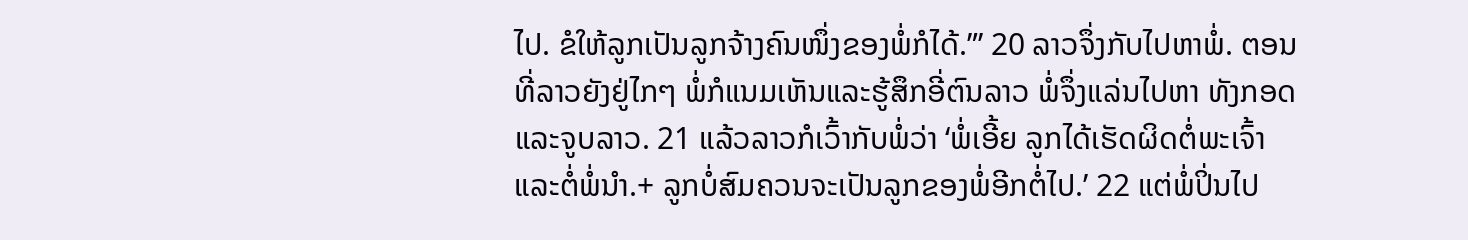ໄປ. ຂໍໃຫ້ລູກເປັນລູກຈ້າງຄົນໜຶ່ງຂອງພໍ່ກໍໄດ້.”’ 20 ລາວຈຶ່ງກັບໄປຫາພໍ່. ຕອນທີ່ລາວຍັງຢູ່ໄກໆ ພໍ່ກໍແນມເຫັນແລະຮູ້ສຶກອີ່ຕົນລາວ ພໍ່ຈຶ່ງແລ່ນໄປຫາ ທັງກອດແລະຈູບລາວ. 21 ແລ້ວລາວກໍເວົ້າກັບພໍ່ວ່າ ‘ພໍ່ເອີ້ຍ ລູກໄດ້ເຮັດຜິດຕໍ່ພະເຈົ້າແລະຕໍ່ພໍ່ນຳ.+ ລູກບໍ່ສົມຄວນຈະເປັນລູກຂອງພໍ່ອີກຕໍ່ໄປ.’ 22 ແຕ່ພໍ່ປິ່ນໄປ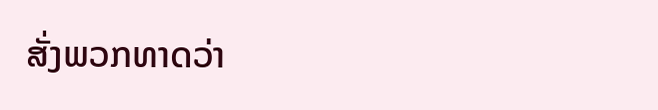ສັ່ງພວກທາດວ່າ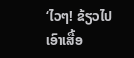‘ໄວໆ! ຂ້ຽວໄປເອົາເສື້ອ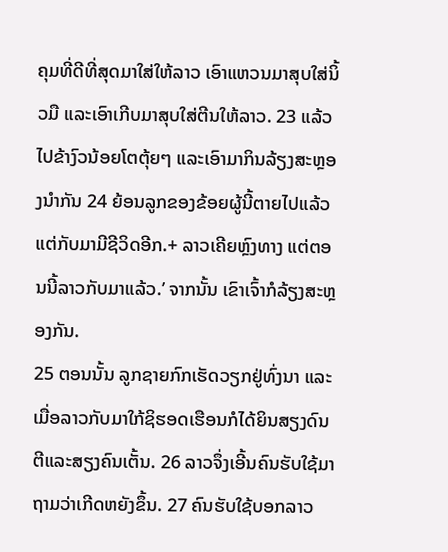ຄຸມທີ່ດີທີ່ສຸດມາໃສ່ໃຫ້ລາວ ເອົາແຫວນມາສຸບໃສ່ນິ້ວມື ແລະເອົາເກີບມາສຸບໃສ່ຕີນໃຫ້ລາວ. 23 ແລ້ວໄປຂ້າງົວນ້ອຍໂຕຕຸ້ຍໆ ແລະເອົາມາກິນລ້ຽງສະຫຼອງນຳກັນ 24 ຍ້ອນລູກຂອງຂ້ອຍຜູ້ນີ້ຕາຍໄປແລ້ວ ແຕ່ກັບມາມີຊີວິດອີກ.+ ລາວເຄີຍຫຼົງທາງ ແຕ່ຕອນນີ້ລາວກັບມາແລ້ວ.’ ຈາກນັ້ນ ເຂົາເຈົ້າກໍລ້ຽງສະຫຼອງກັນ.
25 ຕອນນັ້ນ ລູກຊາຍກົກເຮັດວຽກຢູ່ທົ່ງນາ ແລະເມື່ອລາວກັບມາໃກ້ຊິຮອດເຮືອນກໍໄດ້ຍິນສຽງດົນຕີແລະສຽງຄົນເຕັ້ນ. 26 ລາວຈຶ່ງເອີ້ນຄົນຮັບໃຊ້ມາຖາມວ່າເກີດຫຍັງຂຶ້ນ. 27 ຄົນຮັບໃຊ້ບອກລາວ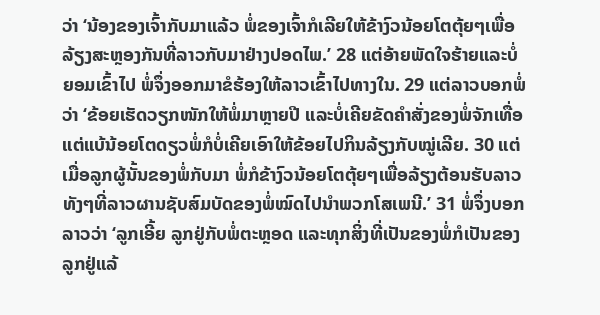ວ່າ ‘ນ້ອງຂອງເຈົ້າກັບມາແລ້ວ ພໍ່ຂອງເຈົ້າກໍເລີຍໃຫ້ຂ້າງົວນ້ອຍໂຕຕຸ້ຍໆເພື່ອລ້ຽງສະຫຼອງກັນທີ່ລາວກັບມາຢ່າງປອດໄພ.’ 28 ແຕ່ອ້າຍພັດໃຈຮ້າຍແລະບໍ່ຍອມເຂົ້າໄປ ພໍ່ຈຶ່ງອອກມາຂໍຮ້ອງໃຫ້ລາວເຂົ້າໄປທາງໃນ. 29 ແຕ່ລາວບອກພໍ່ວ່າ ‘ຂ້ອຍເຮັດວຽກໜັກໃຫ້ພໍ່ມາຫຼາຍປີ ແລະບໍ່ເຄີຍຂັດຄຳສັ່ງຂອງພໍ່ຈັກເທື່ອ ແຕ່ແບ້ນ້ອຍໂຕດຽວພໍ່ກໍບໍ່ເຄີຍເອົາໃຫ້ຂ້ອຍໄປກິນລ້ຽງກັບໝູ່ເລີຍ. 30 ແຕ່ເມື່ອລູກຜູ້ນັ້ນຂອງພໍ່ກັບມາ ພໍ່ກໍຂ້າງົວນ້ອຍໂຕຕຸ້ຍໆເພື່ອລ້ຽງຕ້ອນຮັບລາວ ທັງໆທີ່ລາວຜານຊັບສົມບັດຂອງພໍ່ໝົດໄປນຳພວກໂສເພນີ.’ 31 ພໍ່ຈຶ່ງບອກລາວວ່າ ‘ລູກເອີ້ຍ ລູກຢູ່ກັບພໍ່ຕະຫຼອດ ແລະທຸກສິ່ງທີ່ເປັນຂອງພໍ່ກໍເປັນຂອງລູກຢູ່ແລ້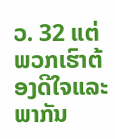ວ. 32 ແຕ່ພວກເຮົາຕ້ອງດີໃຈແລະພາກັນ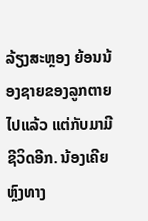ລ້ຽງສະຫຼອງ ຍ້ອນນ້ອງຊາຍຂອງລູກຕາຍໄປແລ້ວ ແຕ່ກັບມາມີຊີວິດອີກ. ນ້ອງເຄີຍຫຼົງທາງ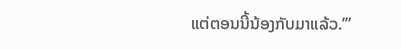ແຕ່ຕອນນີ້ນ້ອງກັບມາແລ້ວ.’”